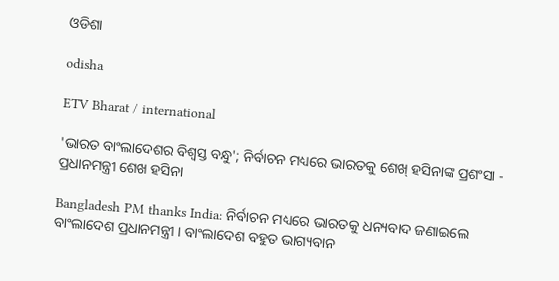ଓଡିଶା

odisha

ETV Bharat / international

'ଭାରତ ବାଂଲାଦେଶର ବିଶ୍ୱସ୍ତ ବନ୍ଧୁ'; ନିର୍ବାଚନ ମଧ୍ୟରେ ଭାରତକୁ ଶେଖ୍ ହସିନାଙ୍କ ପ୍ରଶଂସା - ପ୍ରଧାନମନ୍ତ୍ରୀ ଶେଖ ହସିନା

Bangladesh PM thanks India: ନିର୍ବାଚନ ମଧ୍ୟରେ ଭାରତକୁ ଧନ୍ୟବାଦ ଜଣାଇଲେ ବାଂଲାଦେଶ ପ୍ରଧାନମନ୍ତ୍ରୀ । ବାଂଲାଦେଶ ବହୁତ ଭାଗ୍ୟବାନ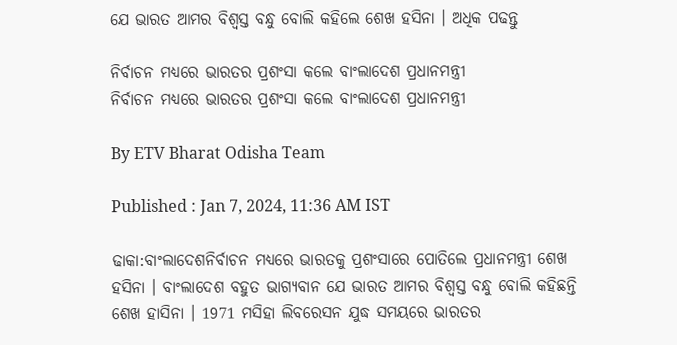ଯେ ଭାରତ ଆମର ବିଶ୍ୱସ୍ତ ବନ୍ଧୁ ବୋଲି କହିଲେ ଶେଖ ହସିନା । ଅଧିକ ପଢନ୍ତୁ

ନିର୍ବାଚନ ମଧ୍ୟରେ ଭାରତର ପ୍ରଶଂସା କଲେ ବାଂଲାଦେଶ ପ୍ରଧାନମନ୍ତ୍ରୀ
ନିର୍ବାଚନ ମଧ୍ୟରେ ଭାରତର ପ୍ରଶଂସା କଲେ ବାଂଲାଦେଶ ପ୍ରଧାନମନ୍ତ୍ରୀ

By ETV Bharat Odisha Team

Published : Jan 7, 2024, 11:36 AM IST

ଢାକା:ବାଂଲାଦେଶନିର୍ବାଚନ ମଧ୍ୟରେ ଭାରତକୁ ପ୍ରଶଂସାରେ ପୋତିଲେ ପ୍ରଧାନମନ୍ତ୍ରୀ ଶେଖ ହସିନା । ବାଂଲାଦେଶ ବହୁତ ଭାଗ୍ୟବାନ ଯେ ଭାରତ ଆମର ବିଶ୍ୱସ୍ତ ବନ୍ଧୁ ବୋଲି କହିଛନ୍ତି ଶେଖ ହାସିନା । 1971 ମସିହା ଲିବରେସନ ଯୁଦ୍ଧ ସମୟରେ ଭାରତର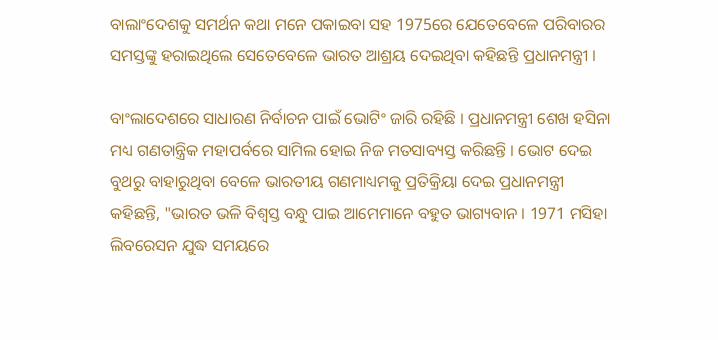ବାଲାଂଦେଶକୁ ସମର୍ଥନ କଥା ମନେ ପକାଇବା ସହ 1975ରେ ଯେତେବେଳେ ପରିବାରର ସମସ୍ତଙ୍କୁ ହରାଇଥିଲେ ସେତେବେଳେ ଭାରତ ଆଶ୍ରୟ ଦେଇଥିବା କହିଛନ୍ତି ପ୍ରଧାନମନ୍ତ୍ରୀ ।

ବାଂଲାଦେଶରେ ସାଧାରଣ ନିର୍ବାଚନ ପାଇଁ ଭୋଟିଂ ଜାରି ରହିଛି । ପ୍ରଧାନମନ୍ତ୍ରୀ ଶେଖ ହସିନା ମଧ୍ୟ ଗଣତାନ୍ତ୍ରିକ ମହାପର୍ବରେ ସାମିଲ ହୋଇ ନିଜ ମତସାବ୍ୟସ୍ତ କରିଛନ୍ତି । ଭୋଟ ଦେଇ ବୁଥରୁ ବାହାରୁଥିବା ବେଳେ ଭାରତୀୟ ଗଣମାଧ୍ୟମକୁ ପ୍ରତିକ୍ରିୟା ଦେଇ ପ୍ରଧାନମନ୍ତ୍ରୀ କହିଛନ୍ତି, "ଭାରତ ଭଳି ବିଶ୍ବସ୍ତ ବନ୍ଧୁ ପାଇ ଆମେମାନେ ବହୁତ ଭାଗ୍ୟବାନ । 1971 ମସିହା ଲିବରେସନ ଯୁଦ୍ଧ ସମୟରେ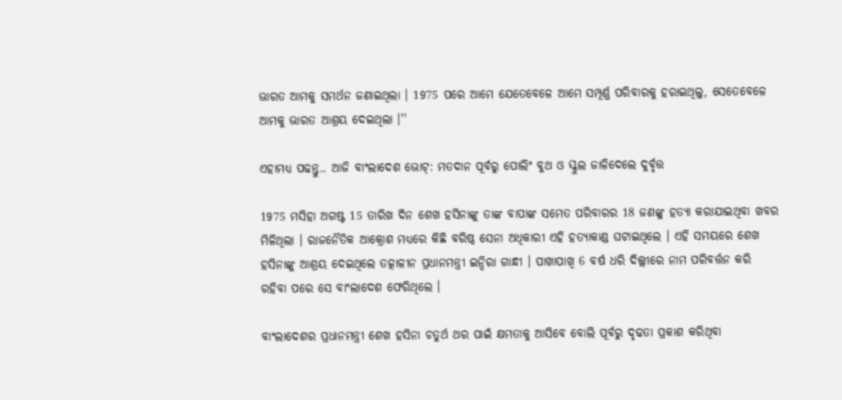ଭାରତ ଆମକୁ ସମର୍ଥନ ଜଣାଇଥିଲା । 1975 ପରେ ଆମେ ଯେତେବେଳେ ଆମେ ସମ୍ପୂର୍ଣ୍ଣ ପରିବାରକୁ ହରାଇଥିଲୁ, ସେତେବେଳେ ଆମକୁ ଭାରତ ଆଶ୍ରୟ ଦେଇଥିଲା ।''

ଏହାମଧ୍ୟ ପଢନ୍ତୁ.. ଆଜି ବାଂଲାଦେଶ ଭୋଟ୍: ମତଦାନ ପୂର୍ବରୁ ପୋଲିଂ ବୁଥ ଓ ସ୍କୁଲ ଜାଳିଦେଲେ ଦୁର୍ବୃତ୍ତ

1975 ମସିହା ଅଗଷ୍ଟ 15 ତାରିଖ ଦିନ ଶେଖ ହସିନାଙ୍କୁ ତାଙ୍କ ବାପାଙ୍କ ସମେତ ପରିବାରର 18 ଜଣଙ୍କୁ ହତ୍ୟା କରାଯାଇଥିବା ଖବର ମିଳିଥିଲା । ରାଜନୈତିକ ଆକ୍ରୋଶ ମଧ୍ୟରେ କିଛି ବରିଷ୍ଠ ସେନା ଅଧିକାରୀ ଏହି ହତ୍ୟାକାଣ୍ଡ ଘଟାଇଥିଲେ । ଏହି ସମୟରେ ଶେଖ ହସିନାଙ୍କୁ ଆଶ୍ରୟ ଦେଇଥିଲେ ତତ୍କାଳୀନ ପ୍ରଧାନମନ୍ତ୍ରୀ ଇନ୍ଦିରା ଗାନ୍ଧୀ । ପାଖାପାଖି 6 ବର୍ଷ ଧରି ଦିଲ୍ଲୀରେ ନାମ ପରିବର୍ତ୍ତନ କରି ରହିବା ପରେ ସେ ବାଂଲାଦେଶ ଫେରିଥିଲେ ।

ବାଂଲାଦେଶର ପ୍ରଧାନମନ୍ତ୍ରୀ ଶେଖ ହସିନା ଚତୁର୍ଥ ଥର ପାଇଁ କ୍ଷମତାକୁ ଆସିବେ ବୋଲି ପୂର୍ବରୁ ଦୃଢତା ପ୍ରକାଶ କରିଥିବା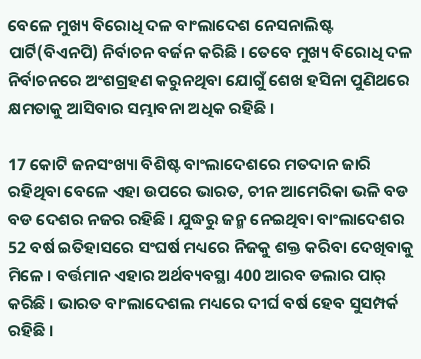ବେଳେ ମୁଖ୍ୟ ବିରୋଧି ଦଳ ବାଂଲାଦେଶ ନେସନାଲିଷ୍ଟ ପାର୍ଟି(ବିଏନପି) ନିର୍ବାଚନ ବର୍ଜନ କରିଛି । ତେବେ ମୁଖ୍ୟ ବିରୋଧି ଦଳ ନିର୍ବାଚନରେ ଅଂଶଗ୍ରହଣ କରୁନଥିବା ଯୋଗୁଁ ଶେଖ ହସିନା ପୁଣିଥରେ କ୍ଷମତାକୁ ଆସିବାର ସମ୍ଭାବନା ଅଧିକ ରହିଛି ।

17 କୋଟି ଜନସଂଖ୍ୟା ବିଶିଷ୍ଟ ବାଂଲାଦେଶରେ ମତଦାନ ଜାରି ରହିଥିବା ବେଳେ ଏହା ଉପରେ ଭାରତ, ଚୀନ ଆମେରିକା ଭଳି ବଡ ବଡ ଦେଶର ନଜର ରହିଛି । ଯୁଦ୍ଧରୁ ଜନ୍ମ ନେଇଥିବା ବାଂଲାଦେଶର 52 ବର୍ଷ ଇତିହାସରେ ସଂଘର୍ଷ ମଧ୍ୟରେ ନିଜକୁ ଶକ୍ତ କରିବା ଦେଖିବାକୁ ମିଳେ । ବର୍ତ୍ତମାନ ଏହାର ଅର୍ଥବ୍ୟବସ୍ଥା 400 ଆରବ ଡଲାର ପାର୍ କରିଛି । ଭାରତ ବାଂଲାଦେଶଲ ମଧ୍ୟରେ ଦୀର୍ଘ ବର୍ଷ ହେବ ସୁସମ୍ପର୍କ ରହିଛି ।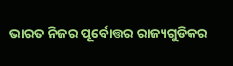ଭାରତ ନିଜର ପୂର୍ବୋତ୍ତର ରାଜ୍ୟଗୁଡିକର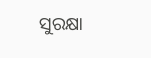ସୁରକ୍ଷା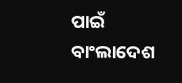ପାଇଁ ବାଂଲାଦେଶ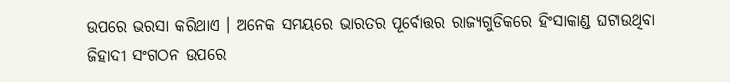ଉପରେ ଭରସା କରିଥାଏ । ଅନେକ ସମୟରେ ଭାରତର ପୂର୍ବୋତ୍ତର ରାଜ୍ୟଗୁଡିକରେ ହିଂସାକାଣ୍ଡ ଘଟାଉଥିବା ଜିହାଦୀ ସଂଗଠନ ଉପରେ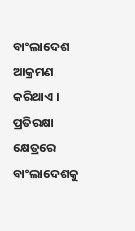ବାଂଲାଦେଶ ଆକ୍ରମଣ କରିଥାଏ । ପ୍ରତିରକ୍ଷା କ୍ଷେତ୍ରରେ ବାଂଲାଦେଶକୁ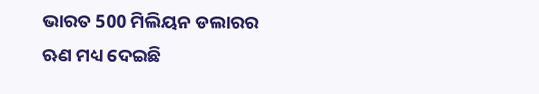ଭାରତ 500 ମିଲିୟନ ଡଲାରର ଋଣ ମଧ୍ୟ ଦେଇଛି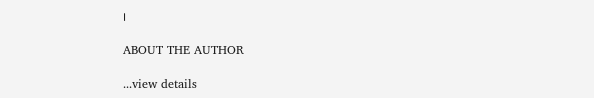।

ABOUT THE AUTHOR

...view details